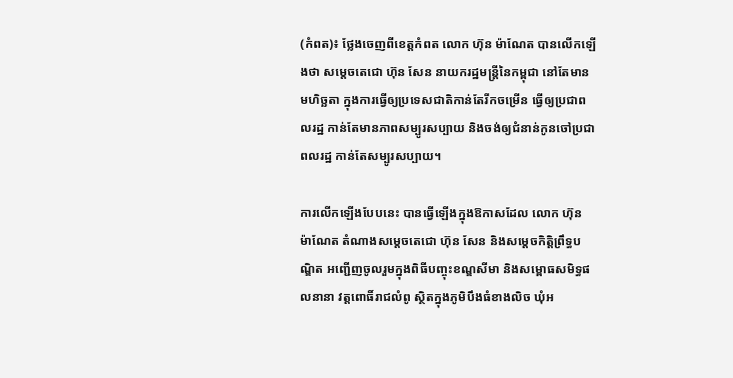(កំពត)៖ ថ្លែងចេញពីខេត្ដកំពត លោក ហ៊ុន ម៉ាណែត បានលើកឡើងថា សម្តេចតេជោ ហ៊ុន សែន នាយករដ្ឋមន្ដ្រីនៃកម្ពុជា នៅតែមានមហិច្ឆតា ក្នុងការធ្វើឲ្យប្រទេសជាតិកាន់តែរីកចម្រើន ធ្វើឲ្យប្រជាពលរដ្ឋ កាន់តែមានភាពសម្បូរសប្បាយ និងចង់ឲ្យជំនាន់កូនចៅប្រជាពលរដ្ឋ កាន់តែសម្បូរសប្បាយ។

ការលើកឡើងបែបនេះ បានធ្វើឡើងក្នុងឱកាសដែល លោក ហ៊ុន ម៉ាណែត តំណាងសម្តេចតេជោ ហ៊ុន សែន និងសម្តេចកិត្តិព្រឹទ្ធបណ្ឌិត អញ្ជើញចូលរួមក្នុងពិធីបញ្ចុះខណ្ឌសីមា និងសម្ពោធសមិទ្ធផលនានា វត្តពោធិ៍រាជលំពូ ស្ថិតក្នុងភូមិបឹងធំខាងលិច ឃុំអ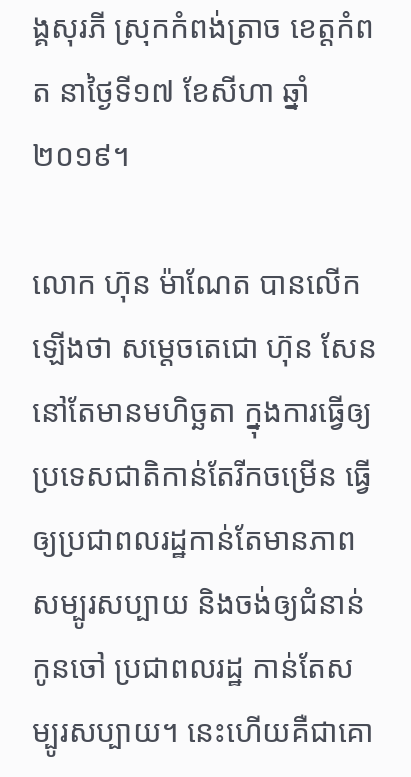ង្គសុរភី ស្រុកកំពង់ត្រាច ខេត្តកំពត នាថ្ងៃទី១៧ ខែសីហា ឆ្នាំ២០១៩។

លោក ហ៊ុន ម៉ាណែត បានលើកឡើងថា សម្តេចតេជោ ហ៊ុន សែន នៅតែមានមហិច្ឆតា ក្នុងការធ្វើឲ្យប្រទេសជាតិកាន់តែរីកចម្រើន ធ្វើឲ្យប្រជាពលរដ្ឋកាន់តែមានភាពសម្បូរសប្បាយ និងចង់ឲ្យជំនាន់កូនចៅ ប្រជាពលរដ្ឋ កាន់តែសម្បូរសប្បាយ។ នេះហើយគឺជាគោ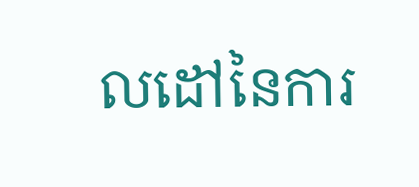លដៅនៃការ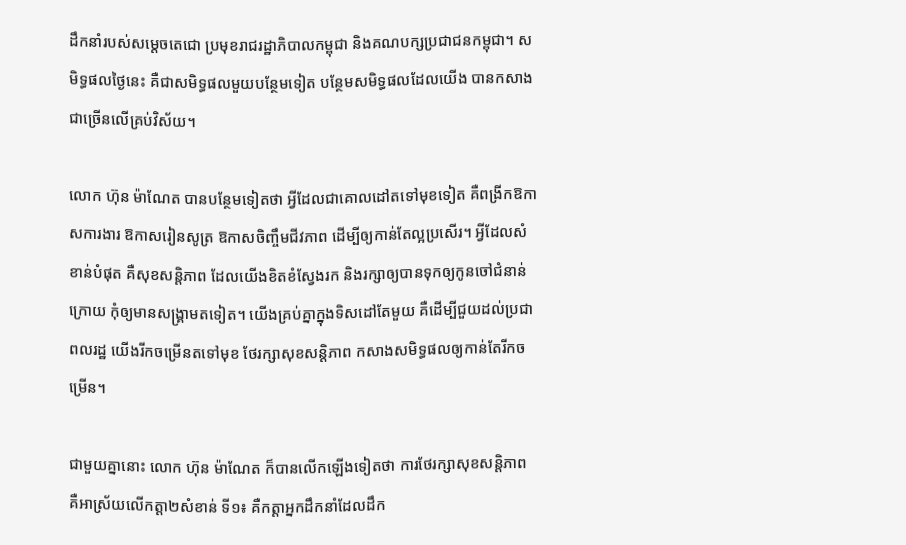ដឹកនាំរបស់សម្តេចតេជោ ប្រមុខរាជរដ្ឋាភិបាលកម្ពុជា និងគណបក្សប្រជាជនកម្ពុជា។ សមិទ្ធផលថ្ងៃនេះ គឺជាសមិទ្ធផលមួយបន្ថែមទៀត បន្ថែមសមិទ្ធផលដែលយើង បានកសាងជាច្រើនលើគ្រប់វិស័យ។

លោក ហ៊ុន ម៉ាណែត បានបន្ថែមទៀតថា អ្វីដែលជាគោលដៅតទៅមុខទៀត គឺពង្រីកឱកាសការងារ ឱកាសរៀនសូត្រ ឱកាសចិញ្ចឹមជីវភាព ដើម្បីឲ្យកាន់តែល្អប្រសើរ។ អ្វីដែលសំខាន់បំផុត គឺសុខសន្តិភាព ដែលយើងខិតខំស្វែងរក និងរក្សាឲ្យបានទុកឲ្យកូនចៅជំនាន់ក្រោយ កុំឲ្យមានសង្គ្រាមតទៀត។ យើងគ្រប់គ្នាក្នុងទិសដៅតែមួយ គឺដើម្បីជួយដល់ប្រជាពលរដ្ឋ យើងរីកចម្រើនតទៅមុខ ថែរក្សាសុខសន្តិភាព កសាងសមិទ្ធផលឲ្យកាន់តែរីកចម្រើន។

ជាមួយគ្នានោះ លោក ហ៊ុន ម៉ាណែត ក៏បានលើកឡើងទៀតថា ការថែរក្សាសុខសន្តិភាព គឺអាស្រ័យលើកត្តា២សំខាន់ ទី១៖ គឺកត្តាអ្នកដឹកនាំដែលដឹក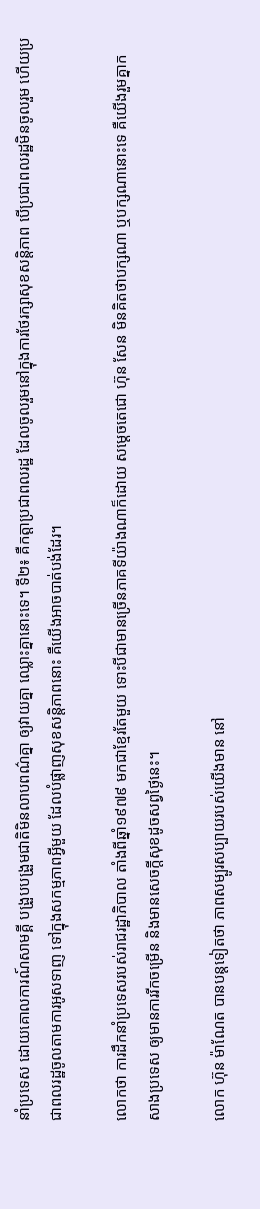នាំប្រទេស ដោយគោលការណ៍សាមគ្គី បង្រួបបង្រួមជាតិមិនលាបពណ៌គ្នា ឲ្យវាយគ្នា ឈ្លោះគ្នានោះទេ។ ទី២៖ គឺកត្តាប្រជាពលរដ្ឋ ដែលចូលរួមនៅក្នុងការថែរក្សាសុខសន្តិភាព បើប្រជាពលរដ្ឋមិនចូលរួម ហើយប្រជាពលរដ្ឋចូលតាមការអូសទាញ ទៅក្នុងសកម្មភាពអ្វីមួយ ដែលបំផ្លាញសុខសន្តិភាពនោះ គឺយើងអាចបាត់បង់ដែរ។

លោកថា ការដឹកនាំប្រទេសរបស់រាជរដ្ឋាភិបាល តាំងពីឆ្នាំ១៩៧៩ មកជាខ្មែរតែមួយ ទោះបីជាមានច្រើនភាគទីយ៉ាងណាក៏ដោយ សម្តេចតេជោ ហ៊ុន សែន មិនគិតថាបក្សណា ឬបក្សណានោះទេ គឺយើងរួមគ្នាកសាងប្រទេស ឲ្យមានការរីកចម្រើន និងមានសេចក្តីសុខដូចសព្វថ្ងៃនេះ។

លោក ហ៊ុន ម៉ាណែត បានបន្ដទៀតថា ភាពសម្បូរសប្បាយរបស់យើងមាន នៅ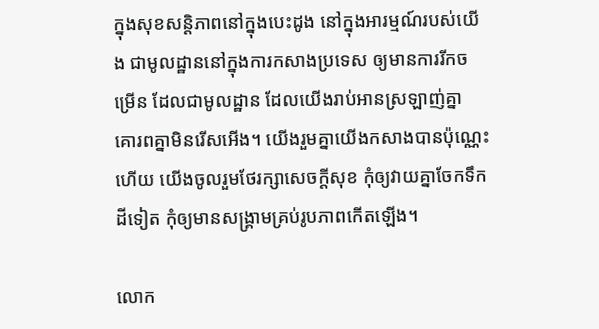ក្នុងសុខសន្តិភាពនៅក្នុងបេះដូង នៅក្នុងអារម្មណ៍របស់យើង ជាមូលដ្ឋាននៅក្នុងការកសាងប្រទេស ឲ្យមានការរីកចម្រើន ដែលជាមូលដ្ឋាន ដែលយើងរាប់អានស្រឡាញ់គ្នា គោរពគ្នាមិនរើសអើង។ យើងរួមគ្នាយើងកសាងបានប៉ុណ្ណេះហើយ យើងចូលរួមថែរក្សាសេចក្តីសុខ កុំឲ្យវាយគ្នាចែកទឹកដីទៀត កុំឲ្យមានសង្គ្រាមគ្រប់រូបភាពកើតឡើង។

លោក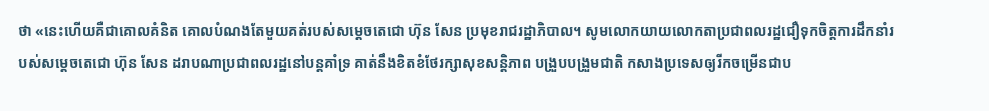ថា «នេះហើយគឺជាគោលគំនិត គោលបំណងតែមួយគត់របស់សម្ដេចតេជោ ហ៊ុន សែន ប្រមុខរាជរដ្ឋាភិបាល។ សូមលោកយាយលោកតាប្រជាពលរដ្ឋជឿទុកចិត្តការដឹកនាំរបស់សម្ដេចតេជោ ហ៊ុន សែន ដរាបណាប្រជាពលរដ្ឋនៅបន្តគាំទ្រ គាត់នឹងខិតខំថែរក្សាសុខសន្តិភាព បង្រួបបង្រួមជាតិ កសាងប្រទេសឲ្យរីកចម្រើនជាប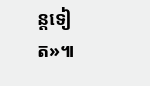ន្តទៀត»៕